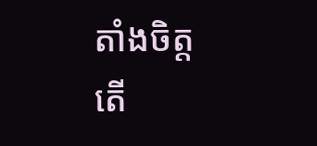តាំងចិត្ត
តើ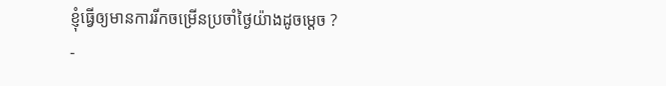ខ្ញុំធ្វើឲ្យមានការរីកចម្រើនប្រចាំថ្ងៃយ៉ាងដូចម្ដេច ?
-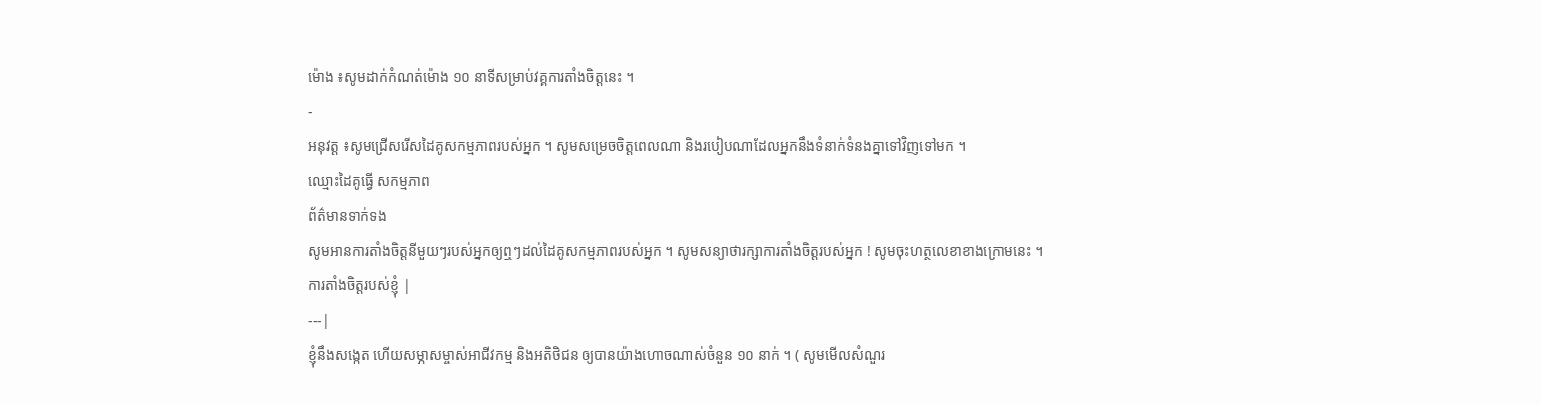ម៉ោង ៖សូមដាក់កំណត់ម៉ោង ១០ នាទីសម្រាប់វគ្គការតាំងចិត្តនេះ ។
-
អនុវត្ត ៖សូមជ្រើសរើសដៃគូសកម្មភាពរបស់អ្នក ។ សូមសម្រេចចិត្តពេលណា និងរបៀបណាដែលអ្នកនឹងទំនាក់ទំនងគ្នាទៅវិញទៅមក ។
ឈ្មោះដៃគូធ្វើ សកម្មភាព
ព័ត៌មានទាក់ទង
សូមអានការតាំងចិត្តនីមួយៗរបស់អ្នកឲ្យឮៗដល់ដៃគូសកម្មភាពរបស់អ្នក ។ សូមសន្យាថារក្សាការតាំងចិត្តរបស់អ្នក ! សូមចុះហត្ថលេខាខាងក្រោមនេះ ។
ការតាំងចិត្តរបស់ខ្ញុំ |
---|
ខ្ញុំនឹងសង្កេត ហើយសម្ភាសម្ចាស់អាជីវកម្ម និងអតិថិជន ឲ្យបានយ៉ាងហោចណាស់ចំនួន ១០ នាក់ ។ ( សូមមើលសំណួរ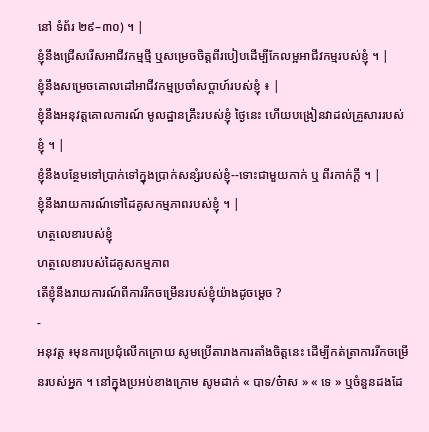នៅ ទំព័រ ២៩–៣០) ។ |
ខ្ញុំនឹងជ្រើសរើសអាជីវកម្មថ្មី ឬសម្រេចចិត្តពីរបៀបដើម្បីកែលម្អអាជីវកម្មរបស់ខ្ញុំ ។ |
ខ្ញុំនឹងសម្រេចគោលដៅអាជីវកម្មប្រចាំសប្ដាហ៍របស់ខ្ញុំ ៖ |
ខ្ញុំនឹងអនុវត្តគោលការណ៍ មូលដ្ឋានគ្រឹះរបស់ខ្ញុំ ថ្ងៃនេះ ហើយបង្រៀនវាដល់គ្រួសាររបស់ខ្ញុំ ។ |
ខ្ញុំនឹងបន្ថែមទៅប្រាក់ទៅក្នុងប្រាក់សន្សំរបស់ខ្ញុំ--ទោះជាមួយកាក់ ឬ ពីរកាក់ក្ដី ។ |
ខ្ញុំនឹងរាយការណ៍ទៅដៃគូសកម្មភាពរបស់ខ្ញុំ ។ |
ហត្ថលេខារបស់ខ្ញុំ
ហត្ថលេខារបស់ដៃគូសកម្មភាព
តើខ្ញុំនឹងរាយការណ៍ពីការរីកចម្រើនរបស់ខ្ញុំយ៉ាងដូចម្ដេច ?
-
អនុវត្ត ៖មុនការប្រជុំលើកក្រោយ សូមប្រើតារាងការតាំងចិត្តនេះ ដើម្បីកត់ត្រាការរីកចម្រើនរបស់អ្នក ។ នៅក្នុងប្រអប់ខាងក្រោម សូមដាក់ « បាទ/ច៎ាស » « ទេ » ឬចំនួនដងដែ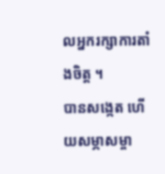លអ្នករក្សាការតាំងចិត្ត ។
បានសង្កេត ហើយសម្ភាសម្ចា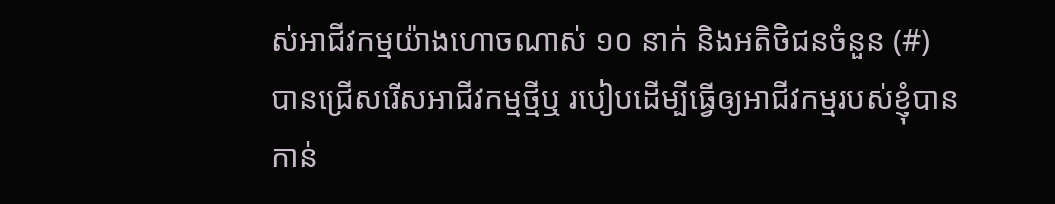ស់អាជីវកម្មយ៉ាងហោចណាស់ ១០ នាក់ និងអតិថិជនចំនួន (#)
បានជ្រើសរើសអាជីវកម្មថ្មីឬ របៀបដើម្បីធ្វើឲ្យអាជីវកម្មរបស់ខ្ញុំបាន កាន់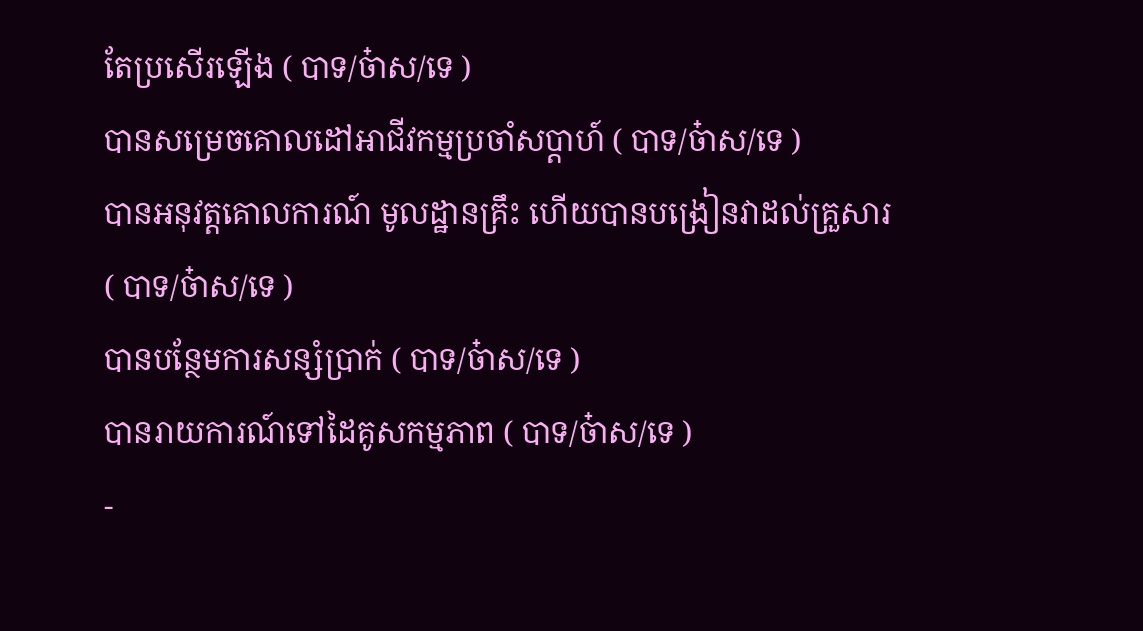តែប្រសើរឡើង ( បាទ/ច៎ាស/ទេ )
បានសម្រេចគោលដៅអាជីវកម្មប្រចាំសប្ដាហ៍ ( បាទ/ច៎ាស/ទេ )
បានអនុវត្តគោលការណ៍ មូលដ្ឋានគ្រឹះ ហើយបានបង្រៀនវាដល់គ្រួសារ ( បាទ/ច៎ាស/ទេ )
បានបន្ថែមការសន្សំប្រាក់ ( បាទ/ច៎ាស/ទេ )
បានរាយការណ៍ទៅដៃគូសកម្មភាព ( បាទ/ច៎ាស/ទេ )
-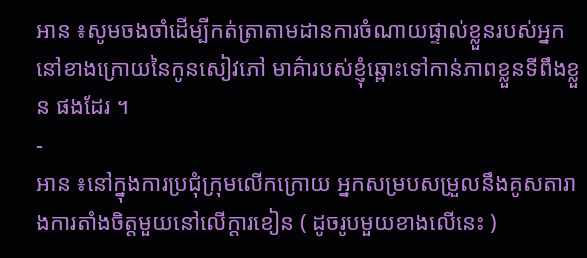អាន ៖សូមចងចាំដើម្បីកត់ត្រាតាមដានការចំណាយផ្ទាល់ខ្លួនរបស់អ្នកនៅខាងក្រោយនៃកូនសៀវភៅ មាគ៌ារបស់ខ្ញុំឆ្ពោះទៅកាន់ភាពខ្លួនទីពឹងខ្លួន ផងដែរ ។
-
អាន ៖នៅក្នុងការប្រជុំក្រុមលើកក្រោយ អ្នកសម្របសម្រួលនឹងគូសតារាងការតាំងចិត្តមួយនៅលើក្ដារខៀន ( ដូចរូបមួយខាងលើនេះ )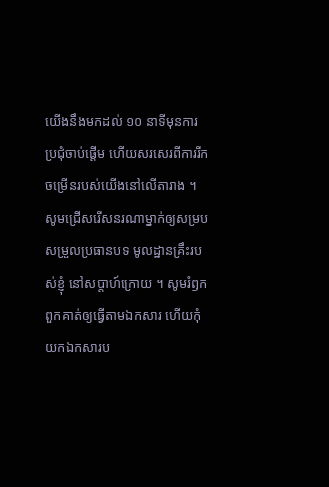យើងនឹងមកដល់ ១០ នាទីមុនការប្រជុំចាប់ផ្ដើម ហើយសរសេរពីការរីកចម្រើនរបស់យើងនៅលើតារាង ។
សូមជ្រើសរើសនរណាម្នាក់ឲ្យសម្របសម្រួលប្រធានបទ មូលដ្ឋានគ្រឹះរបស់ខ្ញុំ នៅសប្តាហ៍ក្រោយ ។ សូមរំឭកពួកគាត់ឲ្យធ្វើតាមឯកសារ ហើយកុំយកឯកសារប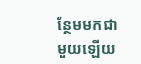ន្ថែមមកជាមួយឡើយ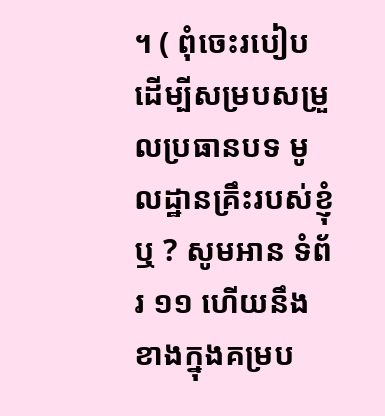។ ( ពុំចេះរបៀបដើម្បីសម្របសម្រួលប្រធានបទ មូលដ្ឋានគ្រឹះរបស់ខ្ញុំ ឬ ? សូមអាន ទំព័រ ១១ ហើយនឹង ខាងក្នុងគម្រប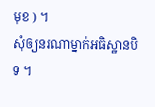មុខ ) ។
សុំឲ្យនរណាម្នាក់អធិស្ឋានបិទ ។